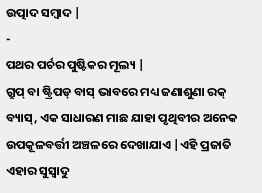ଉତ୍ପାଦ ସମ୍ବାଦ |
-
ପଥର ପର୍ଚର ପୁଷ୍ଟିକର ମୂଲ୍ୟ |
ଗ୍ରୁପ୍ ବା ଷ୍ଟ୍ରିପଡ୍ ବାସ୍ ଭାବରେ ମଧ୍ୟ ଜଣାଶୁଣା ରକ୍ ବ୍ୟାସ୍, ଏକ ସାଧାରଣ ମାଛ ଯାହା ପୃଥିବୀର ଅନେକ ଉପକୂଳବର୍ତ୍ତୀ ଅଞ୍ଚଳରେ ଦେଖାଯାଏ |ଏହି ପ୍ରଜାତି ଏହାର ସୁସ୍ବାଦୁ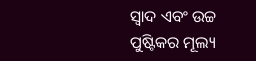ସ୍ୱାଦ ଏବଂ ଉଚ୍ଚ ପୁଷ୍ଟିକର ମୂଲ୍ୟ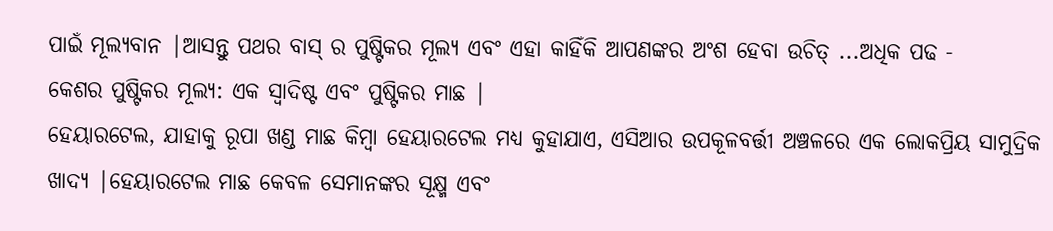ପାଇଁ ମୂଲ୍ୟବାନ |ଆସନ୍ତୁ ପଥର ବାସ୍ ର ପୁଷ୍ଟିକର ମୂଲ୍ୟ ଏବଂ ଏହା କାହିଁକି ଆପଣଙ୍କର ଅଂଶ ହେବା ଉଚିତ୍ ...ଅଧିକ ପଢ -
କେଶର ପୁଷ୍ଟିକର ମୂଲ୍ୟ: ଏକ ସ୍ୱାଦିଷ୍ଟ ଏବଂ ପୁଷ୍ଟିକର ମାଛ |
ହେୟାରଟେଲ, ଯାହାକୁ ରୂପା ଖଣ୍ଡ ମାଛ କିମ୍ବା ହେୟାରଟେଲ ମଧ୍ୟ କୁହାଯାଏ, ଏସିଆର ଉପକୂଳବର୍ତ୍ତୀ ଅଞ୍ଚଳରେ ଏକ ଲୋକପ୍ରିୟ ସାମୁଦ୍ରିକ ଖାଦ୍ୟ |ହେୟାରଟେଲ ମାଛ କେବଳ ସେମାନଙ୍କର ସୂକ୍ଷ୍ମ ଏବଂ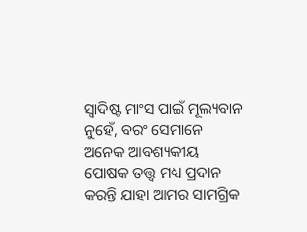ସ୍ୱାଦିଷ୍ଟ ମାଂସ ପାଇଁ ମୂଲ୍ୟବାନ ନୁହେଁ, ବରଂ ସେମାନେ ଅନେକ ଆବଶ୍ୟକୀୟ ପୋଷକ ତତ୍ତ୍ୱ ମଧ୍ୟ ପ୍ରଦାନ କରନ୍ତି ଯାହା ଆମର ସାମଗ୍ରିକ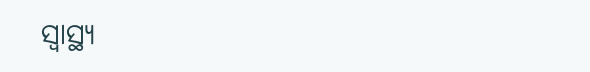ସ୍ୱାସ୍ଥ୍ୟ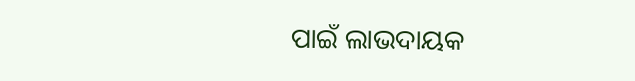ପାଇଁ ଲାଭଦାୟକ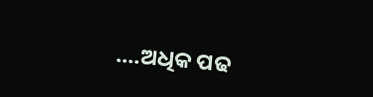....ଅଧିକ ପଢ